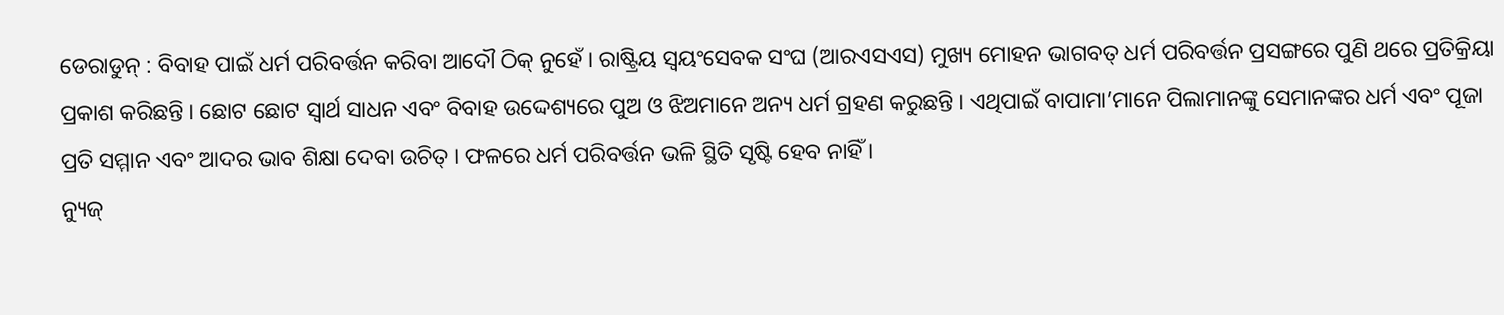ଡେରାଡୁନ୍ : ବିବାହ ପାଇଁ ଧର୍ମ ପରିବର୍ତ୍ତନ କରିବା ଆଦୌ ଠିକ୍ ନୁହେଁ । ରାଷ୍ଟ୍ରିୟ ସ୍ୱୟଂସେବକ ସଂଘ (ଆରଏସଏସ) ମୁଖ୍ୟ ମୋହନ ଭାଗବତ୍ ଧର୍ମ ପରିବର୍ତ୍ତନ ପ୍ରସଙ୍ଗରେ ପୁଣି ଥରେ ପ୍ରତିକ୍ରିୟା ପ୍ରକାଶ କରିଛନ୍ତି । ଛୋଟ ଛୋଟ ସ୍ୱାର୍ଥ ସାଧନ ଏବଂ ବିବାହ ଉଦ୍ଦେଶ୍ୟରେ ପୁଅ ଓ ଝିଅମାନେ ଅନ୍ୟ ଧର୍ମ ଗ୍ରହଣ କରୁଛନ୍ତି । ଏଥିପାଇଁ ବାପାମା’ମାନେ ପିଲାମାନଙ୍କୁ ସେମାନଙ୍କର ଧର୍ମ ଏବଂ ପୂଜା ପ୍ରତି ସମ୍ମାନ ଏବଂ ଆଦର ଭାବ ଶିକ୍ଷା ଦେବା ଉଚିତ୍ । ଫଳରେ ଧର୍ମ ପରିବର୍ତ୍ତନ ଭଳି ସ୍ଥିତି ସୃଷ୍ଟି ହେବ ନାହିଁ ।
ନ୍ୟୁଜ୍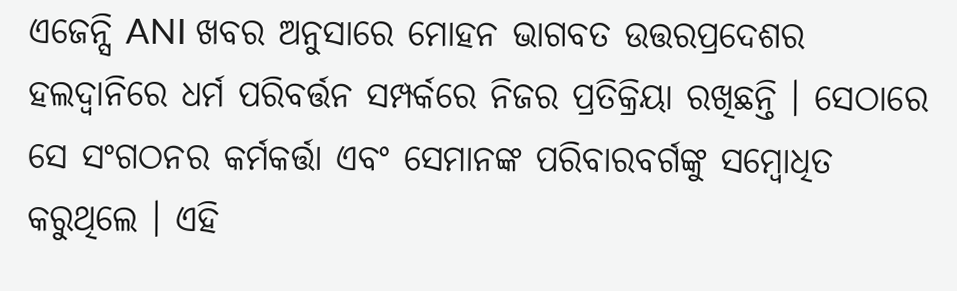ଏଜେନ୍ସି ANI ଖବର ଅନୁସାରେ ମୋହନ ଭାଗବତ ଉତ୍ତରପ୍ରଦେଶର ହଲଦ୍ୱାନିରେ ଧର୍ମ ପରିବର୍ତ୍ତନ ସମ୍ପର୍କରେ ନିଜର ପ୍ରତିକ୍ରିୟା ରଖିଛନ୍ତି । ସେଠାରେ ସେ ସଂଗଠନର କର୍ମକର୍ତ୍ତା ଏବଂ ସେମାନଙ୍କ ପରିବାରବର୍ଗଙ୍କୁ ସମ୍ବୋଧିତ କରୁଥିଲେ । ଏହି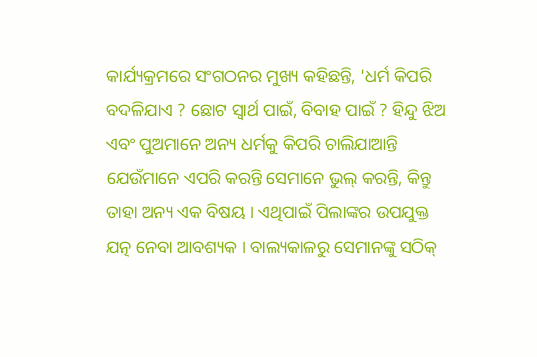କାର୍ଯ୍ୟକ୍ରମରେ ସଂଗଠନର ମୁଖ୍ୟ କହିଛନ୍ତି, 'ଧର୍ମ କିପରି ବଦଳିଯାଏ ? ଛୋଟ ସ୍ୱାର୍ଥ ପାଇଁ, ବିବାହ ପାଇଁ ? ହିନ୍ଦୁ ଝିଅ ଏବଂ ପୁଅମାନେ ଅନ୍ୟ ଧର୍ମକୁ କିପରି ଚାଲିଯାଆନ୍ତି ଯେଉଁମାନେ ଏପରି କରନ୍ତି ସେମାନେ ଭୁଲ୍ କରନ୍ତି, କିନ୍ତୁ ତାହା ଅନ୍ୟ ଏକ ବିଷୟ । ଏଥିପାଇଁ ପିଲାଙ୍କର ଉପଯୁକ୍ତ ଯତ୍ନ ନେବା ଆବଶ୍ୟକ । ବାଲ୍ୟକାଳରୁ ସେମାନଙ୍କୁ ସଠିକ୍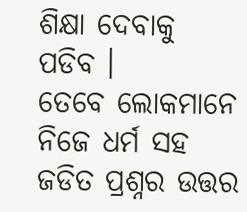ଶିକ୍ଷା ଦେବାକୁ ପଡିବ ।
ତେବେ ଲୋକମାନେ ନିଜେ ଧର୍ମ ସହ ଜଡିତ ପ୍ରଶ୍ନର ଉତ୍ତର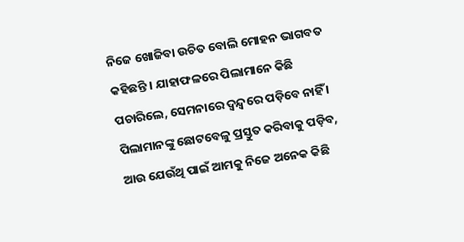ନିଜେ ଖୋଜିବା ଉଚିତ ବୋଲି ମୋହନ ଭାଗବତ କହିଛନ୍ତି । ଯାହାଫଳରେ ପିଲାମାନେ କିଛି ପଚାରିଲେ, ସେମନାରେ ଦ୍ୱନ୍ଦ୍ୱରେ ପଡ଼ିବେ ନାହିଁ । ପିଲାମାନଙ୍କୁ ଛୋଟବେଳୁ ପ୍ରସ୍ତୁତ କରିବାକୁ ପଡ଼ିବ, ଆଉ ଯେଉଁଥି ପାଇଁ ଆମକୁ ନିଜେ ଅନେକ କିଛି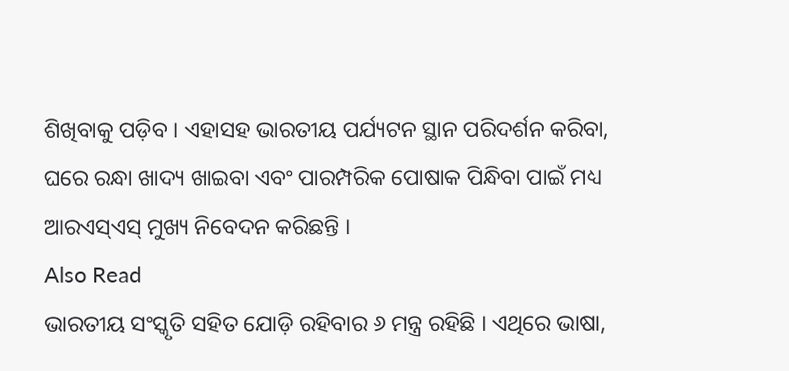ଶିଖିବାକୁ ପଡ଼ିବ । ଏହାସହ ଭାରତୀୟ ପର୍ଯ୍ୟଟନ ସ୍ଥାନ ପରିଦର୍ଶନ କରିବା, ଘରେ ରନ୍ଧା ଖାଦ୍ୟ ଖାଇବା ଏବଂ ପାରମ୍ପରିକ ପୋଷାକ ପିନ୍ଧିବା ପାଇଁ ମଧ୍ୟ ଆରଏସ୍ଏସ୍ ମୁଖ୍ୟ ନିବେଦନ କରିଛନ୍ତି ।
Also Read
ଭାରତୀୟ ସଂସ୍କୃତି ସହିତ ଯୋଡ଼ି ରହିବାର ୬ ମନ୍ତ୍ର ରହିଛି । ଏଥିରେ ଭାଷା,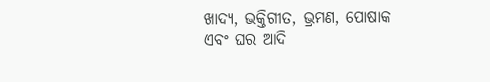ଖାଦ୍ୟ, ଭକ୍ତିଗୀତ, ଭ୍ରମଣ, ପୋଷାକ ଏବଂ ଘର ଆଦି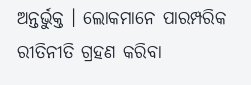ଅନ୍ତର୍ଭୁକ୍ତ । ଲୋକମାନେ ପାରମ୍ପରିକ ରୀତିନୀତି ଗ୍ରହଣ କରିବା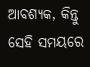ଆବଶ୍ୟକ, କିନ୍ତୁ ସେହି ସମୟରେ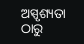ଅସ୍ପୃଶ୍ୟତା ଠାରୁ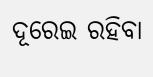ଦୂରେଇ ରହିବା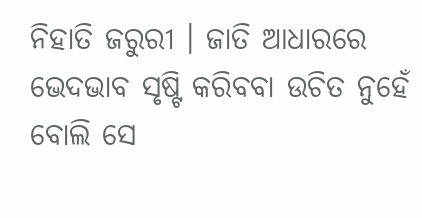ନିହାତି ଜରୁରୀ । ଜାତି ଆଧାରରେ ଭେଦଭାବ ସୃଷ୍ଟି କରିବବା ଉଚିତ ନୁହେଁ ବୋଲି ସେ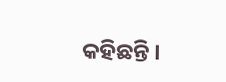କହିଛନ୍ତି ।